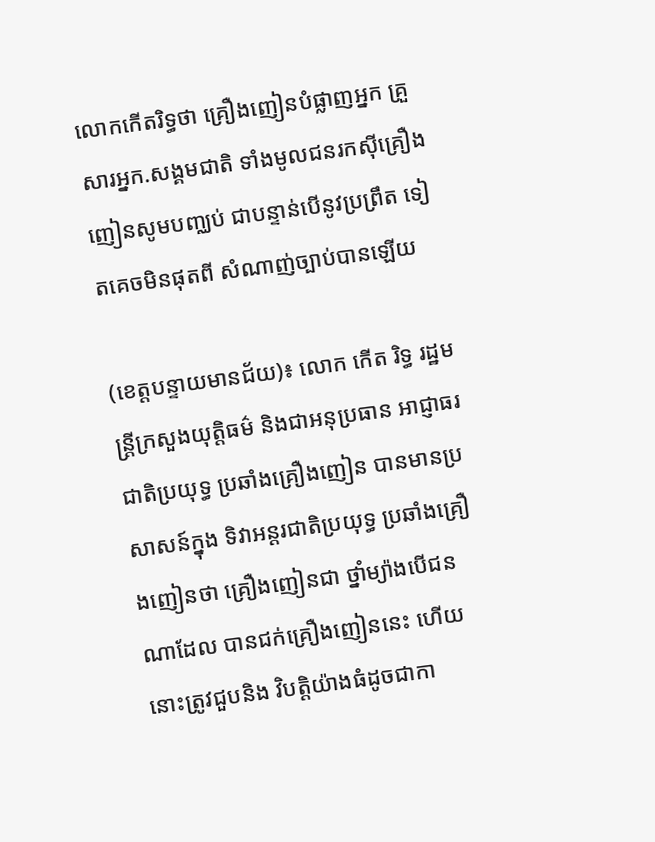លោកកើតរិទ្ធថា គ្រឿងញៀនបំផ្លាញអ្នក គ្រួសារអ្នក.សង្គមជាតិ ទាំងមូលជនរកស៊ីគ្រឿង ញៀនសូមបញ្ឈប់ ជាបន្ទាន់បើនូវប្រព្រឹត ទៀតគេចមិនផុតពី សំណាញ់ច្បាប់បានឡើយ

(ខេត្តបន្ទាយមានជ័យ)៖ លោក កើត រិទ្ធ រដ្ឋមន្ត្រីក្រសួងយុត្តិធម៌ និងជាអនុប្រធាន អាជ្ញាធរជាតិប្រយុទ្ធ ប្រឆាំងគ្រឿងញៀន បានមានប្រសាសន៍ក្នុង ទិវាអន្តរជាតិប្រយុទ្ធ ប្រឆាំងគ្រឿងញៀនថា គ្រឿងញៀនជា ថ្នាំម្យ៉ាងបើជនណាដែល បានជក់គ្រឿងញៀននេះ ហើយនោះត្រូវជួបនិង វិបតិ្តយ៉ាងធំដូចជាកា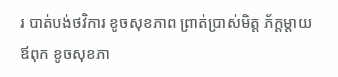រ បាត់បង់ថវិការ ខូចសុខភាព ព្រាត់ប្រាស់មិត្ត ភ័ក្តម្តាយឪពុក ខូចសុខភា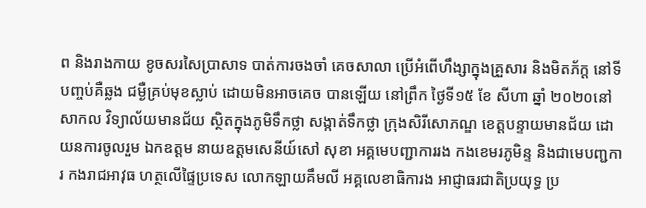ព និងរាងកាយ ខូចសរសៃប្រាសាទ បាត់ការចងចាំ គេចសាលា ប្រើអំពើហឹង្សាក្នុងគ្រួសារ និងមិតភ័ក្ត នៅទីបញ្ចប់គឺឆ្លង ជម្ងឺគ្រប់មុខស្លាប់ ដោយមិនអាចគេច បានឡើយ នៅព្រឹក ថ្ងៃទី១៥ ខែ សីហា ឆ្នាំ ២០២០នៅសាកល វិទ្យាល័យមានជ័យ ស្ថិតក្នុងភូមិទឹកថ្លា សង្កាត់ទឹកថ្លា ក្រុងសិរីសោភណ្ឌ ខេត្តបន្ទាយមានជ័យ ដោយនការចូលរួម ឯកឧត្តម នាយឧត្តមសេនីយ៍សៅ សុខា អគ្គមេបញ្ជាការរង កងខេមរភូមិន្ទ និងជាមេបញ្ជការ កងរាជអាវុធ ហត្ថលើផ្ទៃប្រទេស លោកឡាយគឹមលី អគ្គលេខាធិការង អាជ្ញាធរជាតិប្រយុទ្ធ ប្រ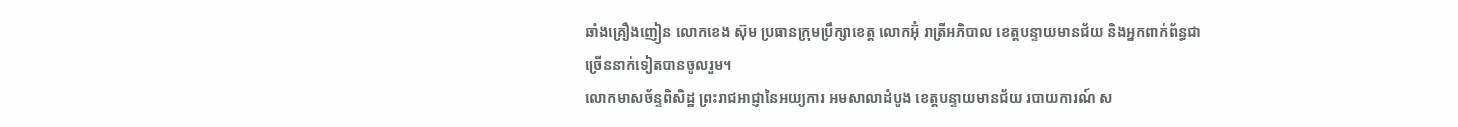ឆាំងគ្រឿងញៀន លោកខេង ស៊ុម ប្រធានក្រុមប្រឹក្សាខេត្ត លោកអ៊ុំ រាត្រីអភិបាល ខេត្តបន្ទាយមានជ័យ និងអ្នកពាក់ព័ន្ធជា ច្រើននាក់ទៀតបានចូលរួម។
លោកមាសច័ន្ទពិសិដ្ឋ ព្រះរាជអាជ្ញានៃអយ្យការ អមសាលាដំបូង ខេត្តបន្ទាយមានជ័យ របាយការណ៍ ស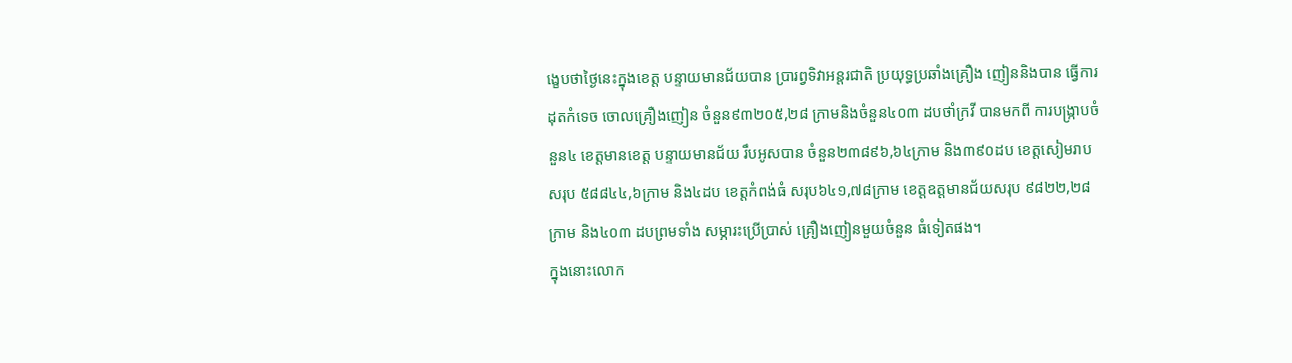ង្ខេបថាថ្ងៃនេះក្នុងខេត្ត បន្ទាយមានជ័យបាន ប្រារព្វទិវាអន្តរជាតិ ប្រយុទ្ធប្រឆាំងគ្រឿង ញៀននិងបាន ធ្វើការដុតកំទេច ចោលគ្រឿងញៀន ចំនួន៩៣២០៥,២៨ ក្រាមនិងចំនួន៤០៣ ដបថាំក្រវី បានមកពី ការបង្ក្រាបចំនួន៤ ខេត្តមានខេត្ត បន្ទាយមានជ័យ រឹបអូសបាន ចំនួន២៣៨៩៦,៦៤ក្រាម និង៣៩០ដប ខេត្តសៀមរាបសរុប ៥៨៨៤៤,៦ក្រាម និង៤ដប ខេត្តកំពង់ធំ សរុប៦៤១,៧៨ក្រាម ខេត្តឧត្តមានជ័យសរុប ៩៨២២,២៨ ក្រាម និង៤០៣ ដបព្រមទាំង សម្ភារះប្រើប្រាស់ គ្រឿងញៀនមួយចំនួន ធំទៀតផង។
ក្នុងនោះលោក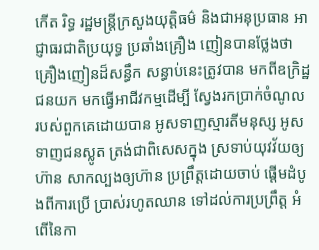កើត រិទ្ធ រដ្ឋមន្ត្រីក្រសួងយុត្តិធម៌ និងជាអនុប្រធាន អាជ្ញាធរជាតិប្រយុទ្ធ ប្រឆាំងគ្រឿង ញៀនបានថ្លែងថា គ្រឿងញៀនដ៏សន្ធឹក សន្ធាប់នេះត្រូវបាន មកពីឧក្រិដ្ឋជនយក មកធ្វើអាជីវកម្មដើម្បី ស្វែងរកប្រាក់ចំណូល របស់ពួកគេដោយបាន អូសទាញស្មារតីមនុស្ស អូសទាញជនស្លូត ត្រង់ជាពិសេសក្នុង ស្រទាប់យុវវ័យឲ្យហ៊ាន សាកល្បងឲ្យហ៊ាន ប្រព្រឹត្តដោយចាប់ ផ្ដើមដំបូងពីការប្រើ ប្រាស់រហូតឈាន ទៅដល់ការប្រព្រឹត្ត អំពើនៃកា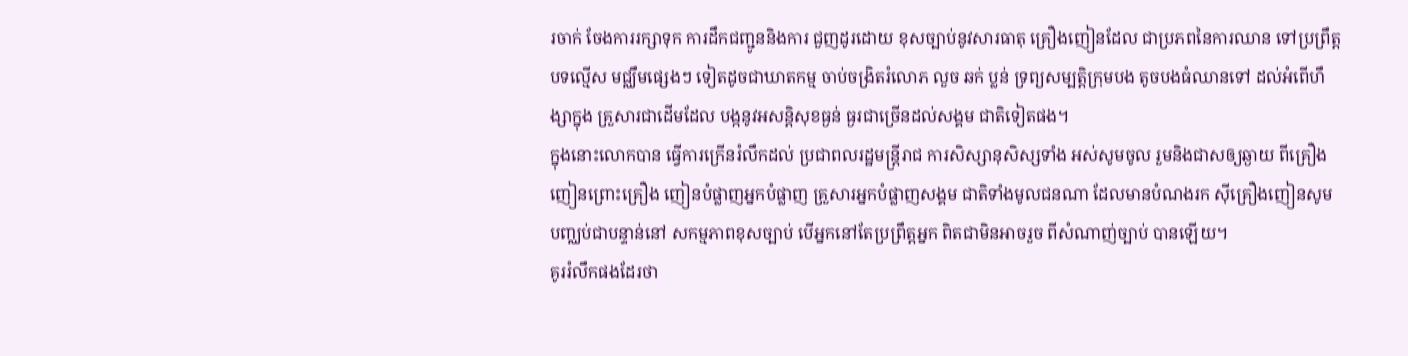រចាក់ ចែងការរក្សាទុក ការដឹកជញ្ជូននិងការ ជួញដូរដោយ ខុសច្បាប់នូវសារធាតុ គ្រឿងញៀនដែល ជាប្រភពនៃការឈាន ទៅប្រព្រឹត្តបទល្មើស មជ្ឈឹមផ្សេងៗ ទៀតដូចជាឃាតកម្ម ចាប់ចង្រិតរំលោភ លួច ឆក់ ប្លន់ ទ្រព្យសម្បត្តិក្រុមបង តូចបងធំឈានទៅ ដល់អំពើហឹង្សាក្នុង គ្រួសារជាដើមដែល បង្កនូវអសន្តិសុខធ្ងន់ ធ្ងរជាច្រើនដល់សង្គម ជាតិទៀតផង។
ក្នុងនោះលោកបាន ធ្វើការក្រើនរំលឹកដល់ ប្រជាពលរដ្ឋមន្ត្រីរាជ ការសិស្សានុសិស្សទាំង អស់សូមចូល រួមនិងជាសឲ្យឆ្ងាយ ពីគ្រឿងញៀនព្រោះគ្រឿង ញៀនបំផ្លាញអ្នកបំផ្លាញ គ្រួសារអ្នកបំផ្លាញសង្គម ជាតិទាំងមូលជនណា ដែលមានបំណងរក ស៊ីគ្រឿងញៀនសូម បញ្ឈប់ជាបន្ទាន់នៅ សកម្មភាពខុសច្បាប់ បើអ្នកនៅតែប្រព្រឹត្តអ្នក ពិតជាមិនអាចរួច ពីសំណាញ់ច្បាប់ បានឡើយ។
គូររំលឹកផងដែរថា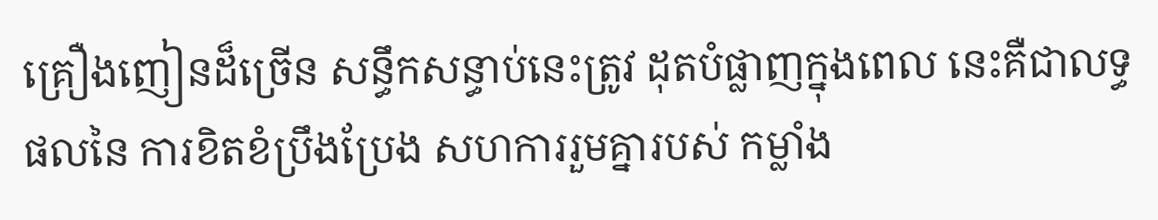គ្រឿងញៀនដ៏ច្រើន សន្ធឹកសន្ធាប់នេះត្រូវ ដុតបំផ្លាញក្នុងពេល នេះគឺជាលទ្ធផលនៃ ការខិតខំប្រឹងប្រែង សហការរួមគ្នារបស់ កម្លាំង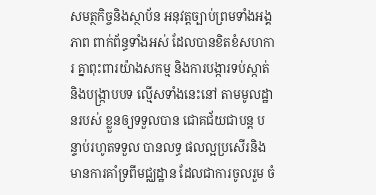សមត្ថកិច្ចនិងស្ថាប័ន អនុវត្តច្បាប់ព្រមទាំងអង្គភាព ពាក់ព័ន្ធទាំងអស់ ដែលបានខិតខំសហការ គ្នាពុះពារយ៉ាងសកម្ម និងការបង្ការទប់ស្កាត់ និងបង្ក្រាបបទ ល្មើសទាំងនេះនៅ តាមមូលដ្ឋានរបស់ ខ្លួនឲ្យទទួលបាន ជោគជ័យជាបន្ត បន្ទាប់រហូតទទួល បានលទ្ធ ផលល្អប្រសើរនិង មានការគាំទ្រពីមជ្ឈដ្ឋាន ដែលជាការចូលរួម ចំ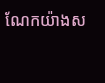ណែកយ៉ាងស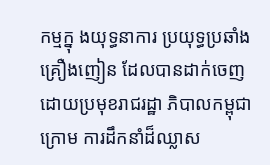កម្មក្នុ ងយុទ្ធនាការ ប្រយុទ្ធប្រឆាំងគ្រឿងញៀន ដែលបានដាក់ចេញ ដោយប្រមុខរាជរដ្ឋា ភិបាលកម្ពុជាក្រោម ការដឹកនាំដ៏ឈ្លាស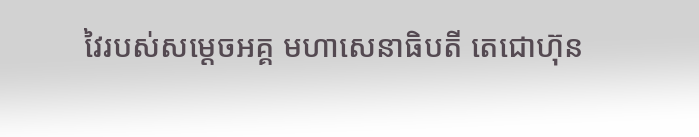វៃរបស់សម្ដេចអគ្គ មហាសេនាធិបតី តេជោហ៊ុន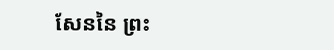សែននៃ ព្រះ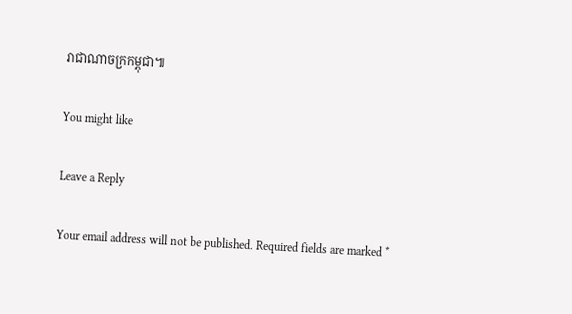រាជាណាចក្រកម្ពុជា៕

You might like

Leave a Reply

Your email address will not be published. Required fields are marked *